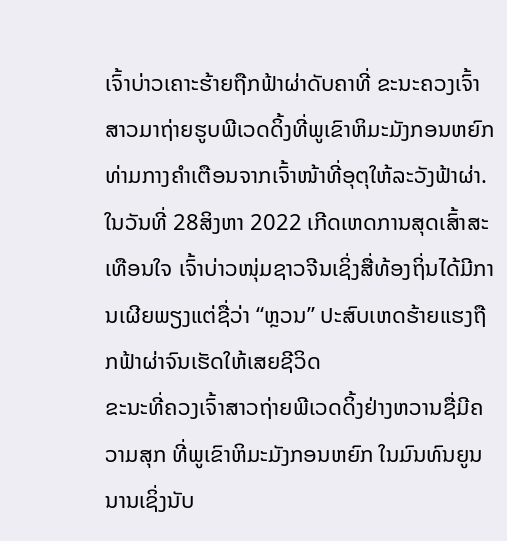ເຈົ້າບ່າວເຄາະຮ້າຍຖືກຟ້າຜ່າດັບຄາທີ່ ຂະນະຄວງເຈົ້າສາວມາຖ່າຍຮູບພີເວດດິ້ງທີ່ພູເຂົາຫິມະມັງກອນຫຍົກທ່າມກາງຄຳເຕືອນຈາກເຈົ້າໜ້າທີ່ອຸຕຸໃຫ້ລະວັງຟ້າຜ່າ.
ໃນວັນທີ່ 28ສິງຫາ 2022 ເກີດເຫດການສຸດເສົ້າສະເທືອນໃຈ ເຈົ້າບ່າວໜຸ່ມຊາວຈີນເຊິ່ງສື່ທ້ອງຖິ່ນໄດ້ມີການເຜີຍພຽງແຕ່ຊື່ວ່າ “ຫຼວນ” ປະສົບເຫດຮ້າຍແຮງຖືກຟ້າຜ່າຈົນເຮັດໃຫ້ເສຍຊີວິດ
ຂະນະທີ່ຄວງເຈົ້າສາວຖ່າຍພີເວດດິ້ງຢ່າງຫວານຊື່ມີຄວາມສຸກ ທີ່ພູເຂົາຫິມະມັງກອນຫຍົກ ໃນມົນທົນຍູນນານເຊິ່ງນັບ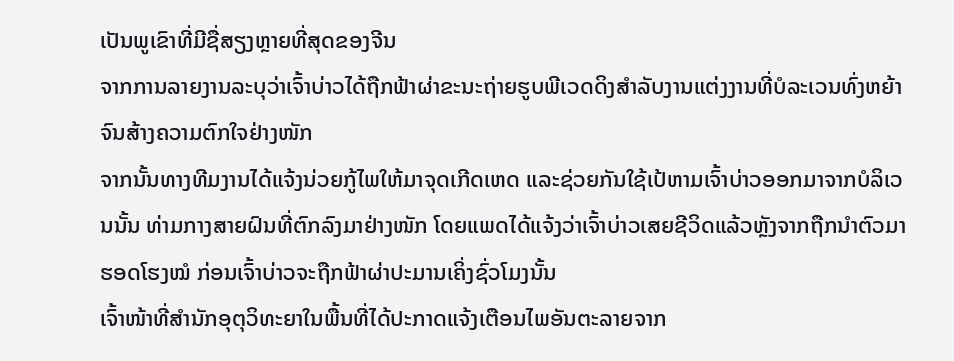ເປັນພູເຂົາທີ່ມີຊື່ສຽງຫຼາຍທີ່ສຸດຂອງຈີນ
ຈາກການລາຍງານລະບຸວ່າເຈົ້າບ່າວໄດ້ຖືກຟ້າຜ່າຂະນະຖ່າຍຮູບພີເວດດິງສຳລັບງານແຕ່ງງານທີ່ບໍລະເວນທົ່ງຫຍ້າ ຈົນສ້າງຄວາມຕົກໃຈຢ່າງໜັກ
ຈາກນັ້ນທາງທີມງານໄດ້ແຈ້ງນ່ວຍກູ້ໄພໃຫ້ມາຈຸດເກີດເຫດ ແລະຊ່ວຍກັນໃຊ້ເປ້ຫາມເຈົ້າບ່າວອອກມາຈາກບໍລິເວນນັ້ນ ທ່າມກາງສາຍຝົນທີ່ຕົກລົງມາຢ່າງໜັກ ໂດຍແພດໄດ້ແຈ້ງວ່າເຈົ້າບ່າວເສຍຊີວິດແລ້ວຫຼັງຈາກຖືກນຳຕົວມາຮອດໂຮງໝໍ ກ່ອນເຈົ້າບ່າວຈະຖືກຟ້າຜ່າປະມານເຄິ່ງຊົ່ວໂມງນັ້ນ
ເຈົ້າໜ້າທີ່ສຳນັກອຸຕຸວິທະຍາໃນພື້ນທີ່ໄດ້ປະກາດແຈ້ງເຕືອນໄພອັນຕະລາຍຈາກ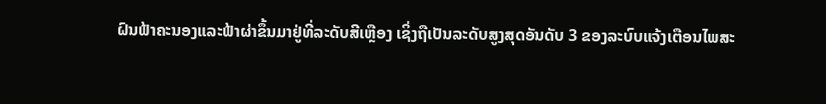ຝົນຟ້າຄະນອງແລະຟ້າຜ່າຂຶ້ນມາຢູ່ທີ່ລະດັບສີເຫຼືອງ ເຊິ່ງຖືເປັນລະດັບສູງສຸດອັນດັບ 3 ຂອງລະບົບແຈ້ງເຕືອນໄພສະ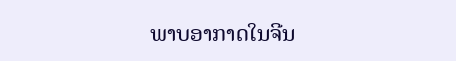ພາບອາກາດໃນຈີນ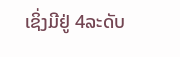ເຊິ່ງມີຢູ່ 4ລະດັບ